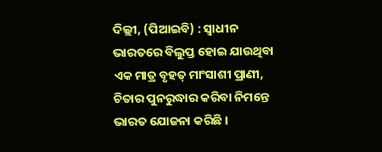ଦିଲ୍ଲୀ, (ପିଆଇବି) : ସ୍ୱାଧୀନ ଭାରତରେ ବିଲୁପ୍ତ ହୋଇ ଯାଉଥିବା ଏକ ମାତ୍ର ବୃହତ୍ ମାଂସାଶୀ ପ୍ରାଣୀ, ଚିତାର ପୁନରୁଦ୍ଧାର କରିବା ନିମନ୍ତେ ଭାରତ ଯୋଜନା କରିଛି ।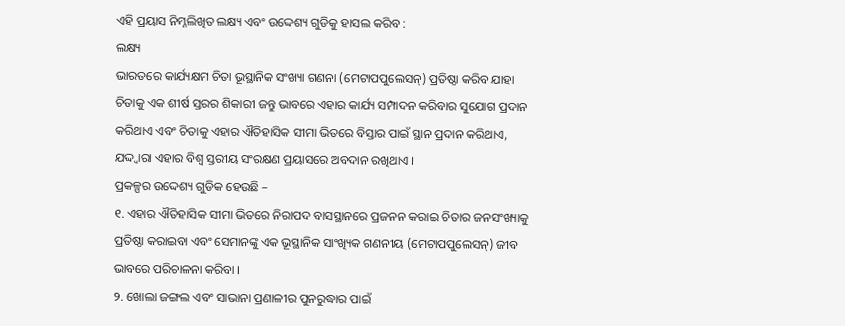ଏହି ପ୍ରୟାସ ନିମ୍ନଲିଖିତ ଲକ୍ଷ୍ୟ ଏବଂ ଉଦ୍ଦେଶ୍ୟ ଗୁଡିକୁ ହାସଲ କରିବ :
ଲକ୍ଷ୍ୟ
ଭାରତରେ କାର୍ଯ୍ୟକ୍ଷମ ଚିତା ଭୂସ୍ଥାନିକ ସଂଖ୍ୟା ଗଣନା (ମେଟାପପୁଲେସନ୍) ପ୍ରତିଷ୍ଠା କରିବ ଯାହା ଚିତାକୁ ଏକ ଶୀର୍ଷ ସ୍ତରର ଶିକାରୀ ଜନ୍ତୁ ଭାବରେ ଏହାର କାର୍ଯ୍ୟ ସମ୍ପାଦନ କରିବାର ସୁଯୋଗ ପ୍ରଦାନ କରିଥାଏ ଏବଂ ଚିତାକୁ ଏହାର ଐତିହାସିକ ସୀମା ଭିତରେ ବିସ୍ତାର ପାଇଁ ସ୍ଥାନ ପ୍ରଦାନ କରିଥାଏ, ଯଦ୍ଦ୍ୱାରା ଏହାର ବିଶ୍ୱ ସ୍ତରୀୟ ସଂରକ୍ଷଣ ପ୍ରୟାସରେ ଅବଦାନ ରଖିଥାଏ ।
ପ୍ରକଳ୍ପର ଉଦ୍ଦେଶ୍ୟ ଗୁଡିକ ହେଉଛି –
୧. ଏହାର ଐତିହାସିକ ସୀମା ଭିତରେ ନିରାପଦ ବାସସ୍ଥାନରେ ପ୍ରଜନନ କରାଇ ଚିତାର ଜନସଂଖ୍ୟାକୁ ପ୍ରତିଷ୍ଠା କରାଇବା ଏବଂ ସେମାନଙ୍କୁ ଏକ ଭୂସ୍ଥାନିକ ସାଂଖ୍ୟିକ ଗଣନୀୟ (ମେଟାପପୁଲେସନ୍) ଜୀବ ଭାବରେ ପରିଚାଳନା କରିବା ।
୨. ଖୋଲା ଜଙ୍ଗଲ ଏବଂ ସାଭାନା ପ୍ରଣାଳୀର ପୁନରୁଦ୍ଧାର ପାଇଁ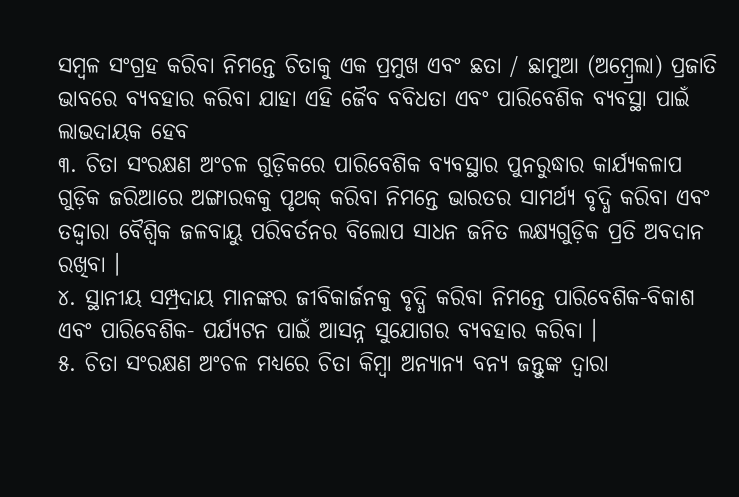ସମ୍ବଳ ସଂଗ୍ରହ କରିବା ନିମନ୍ତେ ଚିତାକୁ ଏକ ପ୍ରମୁଖ ଏବଂ ଛତା / ଛାମୁଆ (ଅମ୍ବ୍ରେଲା) ପ୍ରଜାତି ଭାବରେ ବ୍ୟବହାର କରିବା ଯାହା ଏହି ଜୈବ ବବିଧତା ଏବଂ ପାରିବେଶିକ ବ୍ୟବସ୍ଥା ପାଇଁ ଲାଭଦାୟକ ହେବ
୩. ଚିତା ସଂରକ୍ଷଣ ଅଂଚଳ ଗୁଡ଼ିକରେ ପାରିବେଶିକ ବ୍ୟବସ୍ଥାର ପୁନରୁଦ୍ଧାର କାର୍ଯ୍ୟକଳାପ ଗୁଡ଼ିକ ଜରିଆରେ ଅଙ୍ଗାରକକୁ ପୃଥକ୍ କରିବା ନିମନ୍ତେ ଭାରତର ସାମର୍ଥ୍ୟ ବୃଦ୍ଧି କରିବା ଏବଂ ତଦ୍ଦ୍ୱାରା ବୈଶ୍ୱିକ ଜଳବାୟୁ ପରିବର୍ତନର ବିଲୋପ ସାଧନ ଜନିତ ଲକ୍ଷ୍ୟଗୁଡ଼ିକ ପ୍ରତି ଅବଦାନ ରଖିବା ।
୪. ସ୍ଥାନୀୟ ସମ୍ପ୍ରଦାୟ ମାନଙ୍କର ଜୀବିକାର୍ଜନକୁ ବୃଦ୍ଧି କରିବା ନିମନ୍ତେ ପାରିବେଶିକ-ବିକାଶ ଏବଂ ପାରିବେଶିକ- ପର୍ଯ୍ୟଟନ ପାଇଁ ଆସନ୍ନ ସୁଯୋଗର ବ୍ୟବହାର କରିବା ।
୫. ଚିତା ସଂରକ୍ଷଣ ଅଂଚଳ ମଧ୍ୟରେ ଚିତା କିମ୍ବା ଅନ୍ୟାନ୍ୟ ବନ୍ୟ ଜନ୍ତୁଙ୍କ ଦ୍ୱାରା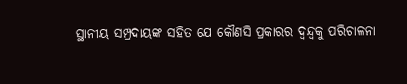ସ୍ଥାନୀୟ ସମ୍ପ୍ରଦାୟଙ୍କ ସହିତ ଯେ କୌଣସି ପ୍ରକାରର ଦ୍ୱନ୍ଦ୍ୱକୁ ପରିଚାଳନା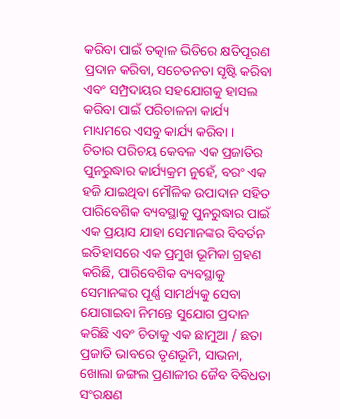କରିବା ପାଇଁ ତତ୍କାଳ ଭିତିରେ କ୍ଷତିପୂରଣ ପ୍ରଦାନ କରିବା, ସଚେତନତା ସୃଷ୍ଟି କରିବା ଏବଂ ସମ୍ପ୍ରଦାୟର ସହଯୋଗକୁ ହାସଲ କରିବା ପାଇଁ ପରିଚାଳନା କାର୍ଯ୍ୟ ମାଧ୍ୟମରେ ଏସବୁ କାର୍ଯ୍ୟ କରିବା ।
ଚିତାର ପରିଚୟ କେବଳ ଏକ ପ୍ରଜାତିର ପୁନରୁଦ୍ଧାର କାର୍ଯ୍ୟକ୍ରମ ନୁହେଁ, ବରଂ ଏକ ହଜି ଯାଇଥିବା ମୌଳିକ ଉପାଦାନ ସହିତ ପାରିବେଶିକ ବ୍ୟବସ୍ଥାକୁ ପୁନରୁଦ୍ଧାର ପାଇଁ ଏକ ପ୍ରୟାସ ଯାହା ସେମାନଙ୍କର ବିବର୍ତନ ଇତିହାସରେ ଏକ ପ୍ରମୁଖ ଭୂମିକା ଗ୍ରହଣ କରିଛି, ପାରିବେଶିକ ବ୍ୟବସ୍ଥାକୁ ସେମାନଙ୍କର ପୂର୍ଣ୍ଣ ସାମର୍ଥ୍ୟକୁ ସେବା ଯୋଗାଇବା ନିମନ୍ତେ ସୁଯୋଗ ପ୍ରଦାନ କରିଛି ଏବଂ ଚିତାକୁ ଏକ ଛାମୁଆ / ଛତା ପ୍ରଜାତି ଭାବରେ ତୃଣଭୂମି, ସାଭନା, ଖୋଲା ଜଙ୍ଗଲ ପ୍ରଣାଳୀର ଜୈବ ବିବିଧତା ସଂରକ୍ଷଣ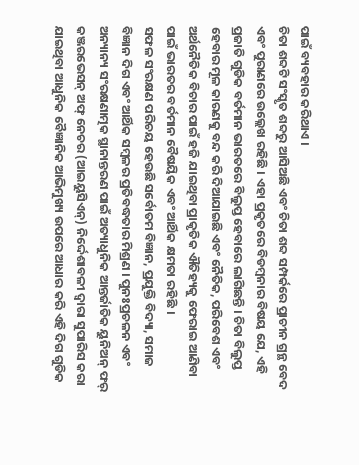ପାଇଁ ବ୍ୟବହାର କରିଥାଏ ।
ଚିତା ଶବ୍ଦଟି ସଂସ୍କୃତ ଶବ୍ଦରୁ ଆସିଅଛି ଏବଂ ଚିତା ଶବ୍ଦ ସମ୍ପର୍କରେ ପ୍ରାଚୀନ ଗ୍ରନ୍ଥ ବେଦ ଏବଂ ପୁରାଣରେ ଉଲ୍ଲେଖ ରହିଛି । ଏହା ପ୍ରକୃତରେ ବିଡମ୍ବନାର ବିଷୟ ଯେ, ଏହି ପ୍ରଜାତି ଗୁଡିକ ବର୍ତମାନ ଭାରତରେ ବିଲୁପ୍ତ ହେବାରେ ଲାଗିଛନ୍ତି । ଚିତା ବିଲୁପ୍ତ ହେବାର ମୂଳ କାରଣକୁ ବନ୍ଦ କରି ଦିଆଯାଇଛି ଏବଂ ନୈତିକ, ପରିବେଶ ଏବଂ ଅର୍ଥନୈତିକ ବିଚାର ପାଇଁ ହଜି ଯାଇଥିବା ପ୍ରାକୃତିକ ଐତିହ୍ୟକୁ ଫେରାଇ ଆଣିବା ପାଇଁ ଭାରତର ବର୍ତମାନ ବୈଷୟିକ ଏବଂ ଆର୍ଥିକ କ୍ଷମତା ରହିଛି ।
ସଫଳ ସଂରକ୍ଷଣ ପରିଚୟ ହେଉଛି ସର୍ବୋତମ ବିଜ୍ଞାନ, ପ୍ରଯୁକ୍ତି ବିଦ୍ୟା, ସମାଜ ବିଜ୍ଞାନ ଦିଗ ଏବଂ ଆର୍ଥିକ ସମ୍ବଳର ପ୍ରତିବଦ୍ଧତାର ମିଶ୍ରଣ । ପୁନଃପ୍ରଚଳନ ଏବଂ ଅନ୍ୟାନ୍ୟ ସଂରକ୍ଷଣାତ୍ମକ ସ୍ଥାନାନ୍ତରଣ ପାଇଁ ଅତ୍ୟାଧୁନିକ ଆନ୍ତର୍ଜାତିକ ୟୁନିଅନ୍ ଫର୍ କଞ୍ଜରଭେସନ୍ ଅଫ୍ ନେଚର (ଆଇୟୁସିଏନ୍) ନିର୍ଦ୍ଦେଶାବଳୀ ଦ୍ୱାରା ସୁପାରିସ କରା ଯାଇଥିବା ଆଧୁନିକ ବୈଜ୍ଞାନିକ ଆଭିମୁଖ୍ୟ ଉପରେ ଆଧାର କରି ଏହି ଦିଗ ଗୁଡିକ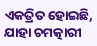ଏକତ୍ରିତ ହୋଇଛି, ଯାହା ଚମତ୍କାରୀ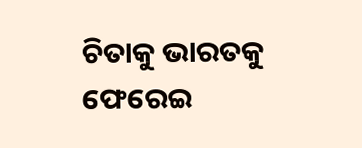ଚିତାକୁ ଭାରତକୁ ଫେରେଇ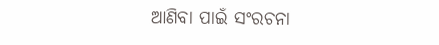ଆଣିବା ପାଇଁ ସଂରଚନା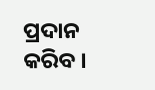ପ୍ରଦାନ କରିବ ।